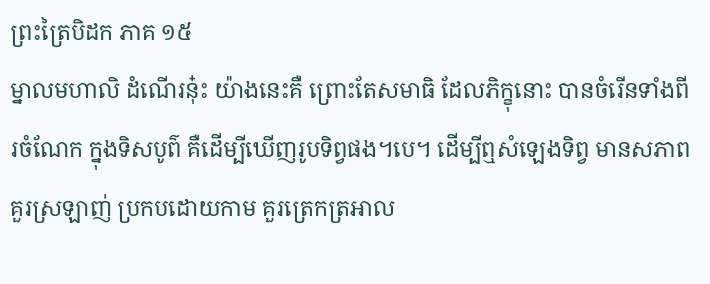ព្រះត្រៃបិដក ភាគ ១៥
ម្នាលមហាលិ ដំណើរនុ៎ះ យ៉ាងនេះគឺ ព្រោះតែសមាធិ ដែលភិក្ខុនោះ បានចំរើនទាំងពីរចំណែក ក្នុងទិសបូព៌ គឺដើម្បីឃើញរូបទិព្វផង។បេ។ ដើម្បីឮសំឡេងទិព្វ មានសភាពគួរស្រឡាញ់ ប្រកបដោយកាម គួរត្រេកត្រអាល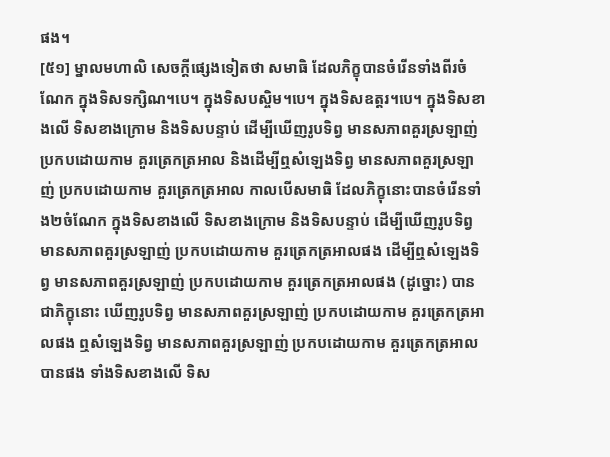ផង។
[៥១] ម្នាលមហាលិ សេចក្តីផ្សេងទៀតថា សមាធិ ដែលភិក្ខុបានចំរើនទាំងពីរចំណែក ក្នុងទិសទក្សិណ។បេ។ ក្នុងទិសបស្ចិម។បេ។ ក្នុងទិសឧត្តរ។បេ។ ក្នុងទិសខាងលើ ទិសខាងក្រោម និងទិសបន្ទាប់ ដើម្បីឃើញរូបទិព្វ មានសភាពគួរស្រឡាញ់ ប្រកបដោយកាម គួរត្រេកត្រអាល និងដើម្បីឮសំឡេងទិព្វ មានសភាពគួរស្រឡាញ់ ប្រកបដោយកាម គួរត្រេកត្រអាល កាលបើសមាធិ ដែលភិក្ខុនោះបានចំរើនទាំង២ចំណែក ក្នុងទិសខាងលើ ទិសខាងក្រោម និងទិសបន្ទាប់ ដើម្បីឃើញរូបទិព្វ មានសភាពគួរស្រឡាញ់ ប្រកបដោយកាម គួរត្រេកត្រអាលផង ដើម្បីឮសំឡេងទិព្វ មានសភាពគួរស្រឡាញ់ ប្រកបដោយកាម គួរត្រេកត្រអាលផង (ដូច្នោះ) បានជាភិក្ខុនោះ ឃើញរូបទិព្វ មានសភាពគួរស្រឡាញ់ ប្រកបដោយកាម គួរត្រេកត្រអាលផង ឮសំឡេងទិព្វ មានសភាពគួរស្រឡាញ់ ប្រកបដោយកាម គួរត្រេកត្រអាលបានផង ទាំងទិសខាងលើ ទិស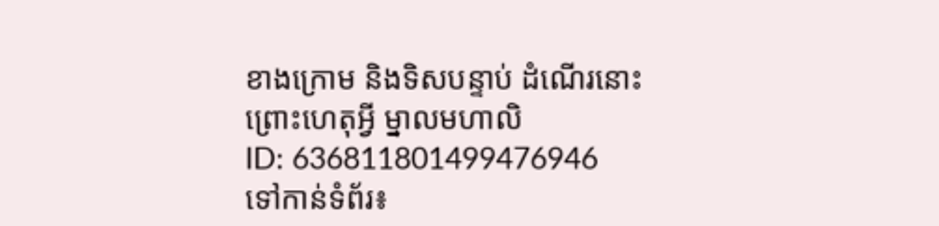ខាងក្រោម និងទិសបន្ទាប់ ដំណើរនោះ ព្រោះហេតុអ្វី ម្នាលមហាលិ
ID: 636811801499476946
ទៅកាន់ទំព័រ៖